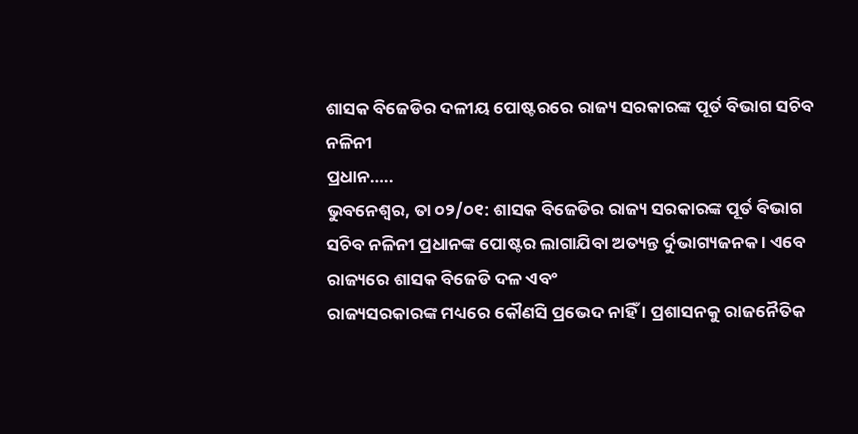ଶାସକ ବିଜେଡିର ଦଳୀୟ ପୋଷ୍ଟରରେ ରାଜ୍ୟ ସରକାରଙ୍କ ପୂର୍ତ ବିଭାଗ ସଚିବ ନଳିନୀ
ପ୍ରଧାନ…..
ଭୁବନେଶ୍ୱର, ତା ୦୨/୦୧: ଶାସକ ବିଜେଡିର ରାଜ୍ୟ ସରକାରଙ୍କ ପୂର୍ତ ବିଭାଗ ସଚିବ ନଳିନୀ ପ୍ରଧାନଙ୍କ ପୋଷ୍ଟର ଲାଗାଯିବା ଅତ୍ୟନ୍ତ ର୍ଦୁଭାଗ୍ୟଜନକ । ଏବେ ରାଜ୍ୟରେ ଶାସକ ବିଜେଡି ଦଳ ଏବଂ
ରାଜ୍ୟସରକାରଙ୍କ ମଧ୍ୟରେ କୌଣସି ପ୍ରଭେଦ ନାହିଁ । ପ୍ରଶାସନକୁ ରାଜନୈତିକ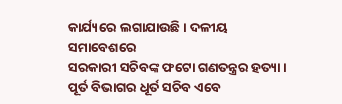କାର୍ଯ୍ୟରେ ଲଗାଯାଉଛି । ଦଳୀୟ ସମାବେଶରେ
ସରକାରୀ ସଚିବଙ୍କ ଫଟୋ ଗଣତନ୍ତ୍ରର ହତ୍ୟା । ପୂର୍ତ ବିଭାଗର ଧୂର୍ତ ସଚିବ ଏବେ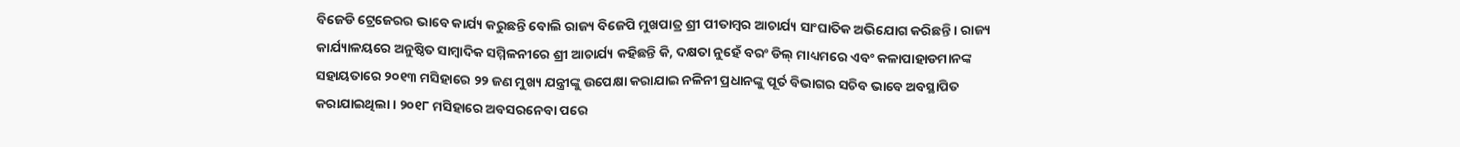ବିଜେଡି ଟ୍ରେଜେରର ଭାବେ କାର୍ଯ୍ୟ କରୁଛନ୍ତି ବୋଲି ରାଜ୍ୟ ବିଜେପି ମୁଖପାତ୍ର ଶ୍ରୀ ପୀତାମ୍ବର ଆଚାର୍ଯ୍ୟ ସାଂଘାତିକ ଅଭିଯୋଗ କରିଛନ୍ତି । ରାଜ୍ୟ କାର୍ଯ୍ୟାଳୟରେ ଅନୁଷ୍ଠିତ ସାମ୍ବାଦିକ ସମ୍ମିଳନୀରେ ଶ୍ରୀ ଆଚାର୍ଯ୍ୟ କହିଛନ୍ତି କି, ଦକ୍ଷତା ନୁହେଁ ବରଂ ଡିଲ୍ ମାଧ୍ୟମରେ ଏବଂ କଳାପାହାଡମାନଙ୍କ ସହାୟତାରେ ୨୦୧୩ ମସିହାରେ ୨୨ ଜଣ ମୁଖ୍ୟ ଯନ୍ତ୍ରୀଙ୍କୁ ଉପେକ୍ଷା କରାଯାଇ ନଳିନୀ ପ୍ରଧାନଙ୍କୁ ପୂର୍ତ ବିଭାଗର ସଚିବ ଭାବେ ଅବସ୍ଥାପିତ କରାଯାଇଥିଲା । ୨୦୧୮ ମସିହାରେ ଅବସରନେବା ପରେ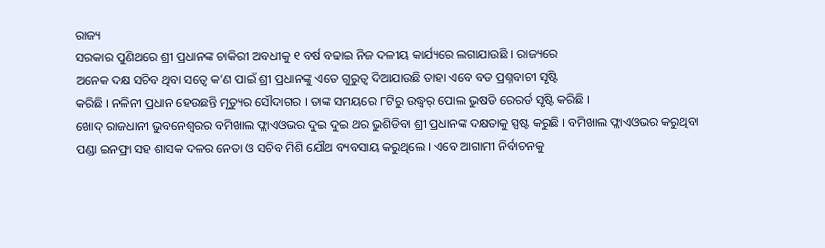ରାଜ୍ୟ
ସରକାର ପୁଣିଥରେ ଶ୍ରୀ ପ୍ରଧାନଙ୍କ ଚାକିରୀ ଅବଧୀକୁ ୧ ବର୍ଷ ବଢାଇ ନିଜ ଦଳୀୟ କାର୍ଯ୍ୟରେ ଲଗାଯାଉଛି । ରାଜ୍ୟରେ
ଅନେକ ଦକ୍ଷ ସଚିବ ଥିବା ସତ୍ୱେ କ’ଣ ପାଇଁ ଶ୍ରୀ ପ୍ରଧାନଙ୍କୁ ଏତେ ଗୁରୁତ୍ୱ ଦିଆଯାଉଛି ତାହା ଏବେ ବଡ ପ୍ରଶ୍ନବାଚୀ ସୃଷ୍ଟି
କରିଛି । ନଳିନୀ ପ୍ରଧାନ ହେଉଛନ୍ତି ମୃତ୍ୟୁର ସୌଦାଗର । ତାଙ୍କ ସମୟରେ ୮ଟିରୁ ଉଦ୍ଧ୍ୱର୍ ପୋଲ ଭୁଷଡି ରେରର୍ଡ ସୃଷ୍ଟି କରିଛି ।
ଖୋଦ୍ ରାଜଧାନୀ ଭୁବନେଶ୍ୱରର ବମିଖାଲ ଫ୍ଲାଏଓଭର ଦୁଇ ଦୁଇ ଥର ଭୁଶିଡିବା ଶ୍ରୀ ପ୍ରଧାନଙ୍କ ଦକ୍ଷତାକୁ ସ୍ପଷ୍ଟ କରୁଛି । ବମିଖାଲ ଫ୍ଲାଏଓଭର କରୁଥିବା ପଣ୍ଡା ଇନଫ୍ରା ସହ ଶାସକ ଦଳର ନେତା ଓ ସଚିବ ମିଶି ଯୌଥ ବ୍ୟବସାୟ କରୁଥିଲେ । ଏବେ ଆଗାମୀ ନିର୍ବାଚନକୁ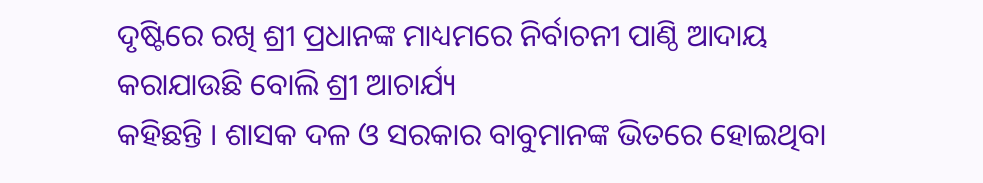ଦୃଷ୍ଟିରେ ରଖି ଶ୍ରୀ ପ୍ରଧାନଙ୍କ ମାଧ୍ୟମରେ ନିର୍ବାଚନୀ ପାଣ୍ଠି ଆଦାୟ କରାଯାଉଛି ବୋଲି ଶ୍ରୀ ଆଚାର୍ଯ୍ୟ
କହିଛନ୍ତି । ଶାସକ ଦଳ ଓ ସରକାର ବାବୁମାନଙ୍କ ଭିତରେ ହୋଇଥିବା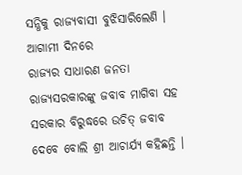ସନ୍ଧିକୁ ରାଜ୍ୟବାସୀ ବୁଝିସାରିଲେଣି । ଆଗାମୀ ଦିନରେ
ରାଜ୍ୟର ସାଧାରଣ ଜନତା ରାଜ୍ୟସରକାରଙ୍କୁ ଜବାବ ମାଗିବା ସହ ସରକାର ବିରୁଦ୍ଧରେ ଉଚିତ୍ ଜବାବ ଦେବେ ବୋଲି ଶ୍ରୀ ଆଚାର୍ଯ୍ୟ କହିଛନ୍ତି ।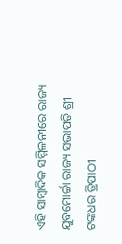ଏହି ସାମ୍ବାଦିକ ସମ୍ମିଳନୀରେ ରାଜ୍ୟ ଯୁବମୋର୍ଚ୍ଚା ରାଜ୍ୟ ସଭାପତି ଶ୍ରୀ ଟଙ୍କଧର ତ୍ରିପାଠୀ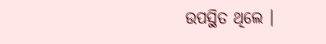ଉପସ୍ଥିତ ଥିଲେ ।